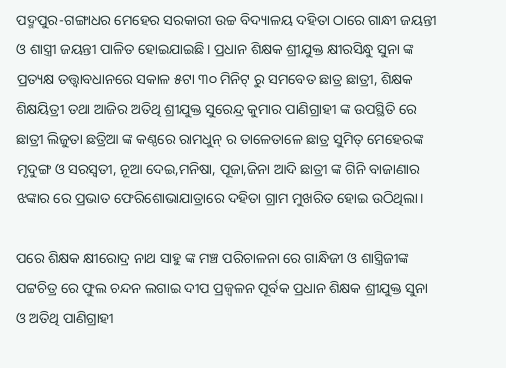ପଦ୍ମପୁର-ଗଙ୍ଗାଧର ମେହେର ସରକାରୀ ଉଚ୍ଚ ବିଦ୍ୟାଳୟ ଦହିତା ଠାରେ ଗାନ୍ଧୀ ଜୟନ୍ତୀ ଓ ଶାସ୍ତ୍ରୀ ଜୟନ୍ତୀ ପାଳିତ ହୋଇଯାଇଛି। ପ୍ରଧାନ ଶିକ୍ଷକ ଶ୍ରୀଯୁକ୍ତ କ୍ଷୀରସିନ୍ଧୁ ସୁନା ଙ୍କ ପ୍ରତ୍ୟକ୍ଷ ତତ୍ତ୍ଵାବଧାନରେ ସକାଳ ୫ଟା ୩୦ ମିନିଟ୍ ରୁ ସମବେତ ଛାତ୍ର ଛାତ୍ରୀ, ଶିକ୍ଷକ ଶିକ୍ଷୟିତ୍ରୀ ତଥା ଆଜିର ଅତିଥି ଶ୍ରୀଯୁକ୍ତ ସୁରେନ୍ଦ୍ର କୁମାର ପାଣିଗ୍ରାହୀ ଙ୍କ ଉପସ୍ଥିତି ରେ ଛାତ୍ରୀ ଲିଜୁତା ଛତ୍ରିଆ ଙ୍କ କଣ୍ଠରେ ରାମଧୁନ୍ ର ତାଳେତାଳେ ଛାତ୍ର ସୁମିତ୍ ମେହେରଙ୍କ ମୃଦୁଙ୍ଗ ଓ ସରସ୍ବତୀ, ନୂଆ ଦେଇ,ମନିଷା, ପୂଜା,ଜିନା ଆଦି ଛାତ୍ରୀ ଙ୍କ ଗିନି ବାଜାଣାର ଝଙ୍କାର ରେ ପ୍ରଭାତ ଫେରିଶୋଭାଯାତ୍ରାରେ ଦହିତା ଗ୍ରାମ ମୁଖରିତ ହୋଇ ଉଠିଥିଲା।

ପରେ ଶିକ୍ଷକ କ୍ଷୀରୋଦ୍ର ନାଥ ସାହୁ ଙ୍କ ମଞ୍ଚ ପରିଚାଳନା ରେ ଗାନ୍ଧିଜୀ ଓ ଶାସ୍ତ୍ରିଜୀଙ୍କ ପଟ୍ଟଚିତ୍ର ରେ ଫୁଲ ଚନ୍ଦନ ଲଗାଇ ଦୀପ ପ୍ରଜ୍ବଳନ ପୂର୍ବକ ପ୍ରଧାନ ଶିକ୍ଷକ ଶ୍ରୀଯୁକ୍ତ ସୁନା ଓ ଅତିଥି ପାଣିଗ୍ରାହୀ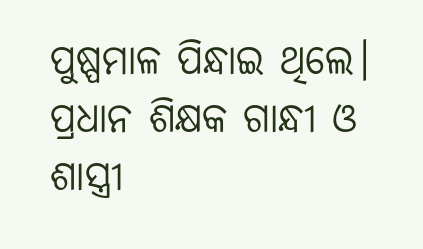ପୁଷ୍ପମାଳ ପିନ୍ଧାଇ ଥିଲେ। ପ୍ରଧାନ ଶିକ୍ଷକ ଗାନ୍ଧୀ ଓ ଶାସ୍ତ୍ରୀ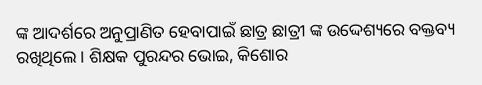ଙ୍କ ଆଦର୍ଶରେ ଅନୁପ୍ରାଣିତ ହେବାପାଇଁ ଛାତ୍ର ଛାତ୍ରୀ ଙ୍କ ଉଦ୍ଦେଶ୍ୟରେ ବକ୍ତବ୍ୟ ରଖିଥିଲେ। ଶିକ୍ଷକ ପୁରନ୍ଦର ଭୋଇ, କିଶୋର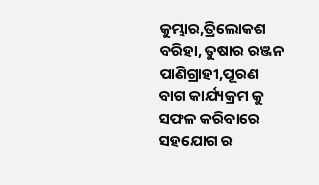କୁମ୍ଭାର,ତ୍ରିଲୋକଶ ବରିହା, ତୁଷାର ରଞ୍ଜନ ପାଣିଗ୍ରାହୀ,ପୂରଣ ବାଗ କାର୍ଯ୍ୟକ୍ରମ କୁ ସଫଳ କରିବାରେ ସହଯୋଗ ର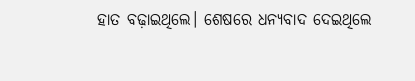ହାତ ବଢ଼ାଇଥିଲେ। ଶେଷରେ ଧନ୍ୟବାଦ ଦେଇଥିଲେ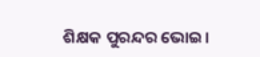ଶିକ୍ଷକ ପୁରନ୍ଦର ଭୋଇ।